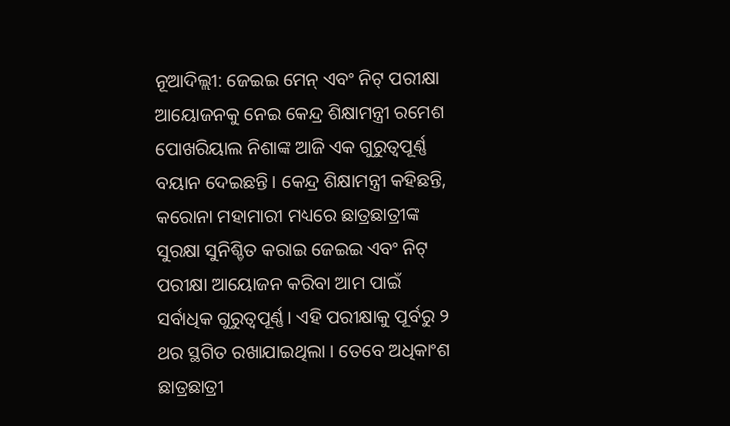ନୂଆଦିଲ୍ଲୀ: ଜେଇଇ ମେନ୍ ଏବଂ ନିଟ୍ ପରୀକ୍ଷା ଆୟୋଜନକୁ ନେଇ କେନ୍ଦ୍ର ଶିକ୍ଷାମନ୍ତ୍ରୀ ରମେଶ ପୋଖରିୟାଲ ନିଶାଙ୍କ ଆଜି ଏକ ଗୁରୁତ୍ବପୂର୍ଣ୍ଣ ବୟାନ ଦେଇଛନ୍ତି। କେନ୍ଦ୍ର ଶିକ୍ଷାମନ୍ତ୍ରୀ କହିଛନ୍ତି, କରୋନା ମହାମାରୀ ମଧ୍ୟରେ ଛାତ୍ରଛାତ୍ରୀଙ୍କ ସୁରକ୍ଷା ସୁନିଶ୍ଚିତ କରାଇ ଜେଇଇ ଏବଂ ନିଟ୍ ପରୀକ୍ଷା ଆୟୋଜନ କରିବା ଆମ ପାଇଁ ସର୍ବାଧିକ ଗୁରୁତ୍ବପୂର୍ଣ୍ଣ। ଏହି ପରୀକ୍ଷାକୁ ପୂର୍ବରୁ ୨ ଥର ସ୍ଥଗିତ ରଖାଯାଇଥିଲା । ତେବେ ଅଧିକାଂଶ ଛାତ୍ରଛାତ୍ରୀ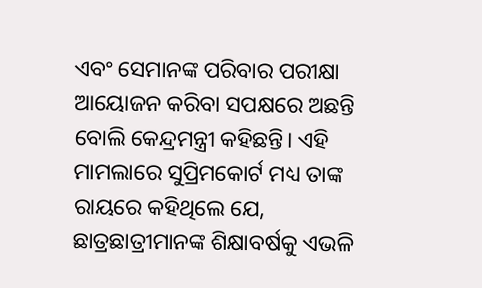ଏବଂ ସେମାନଙ୍କ ପରିବାର ପରୀକ୍ଷା ଆୟୋଜନ କରିବା ସପକ୍ଷରେ ଅଛନ୍ତି ବୋଲି କେନ୍ଦ୍ରମନ୍ତ୍ରୀ କହିଛନ୍ତି। ଏହି ମାମଲାରେ ସୁପ୍ରିମକୋର୍ଟ ମଧ୍ୟ ତାଙ୍କ ରାୟରେ କହିଥିଲେ ଯେ, ଛାତ୍ରଛାତ୍ରୀମାନଙ୍କ ଶିକ୍ଷାବର୍ଷକୁ ଏଭଳି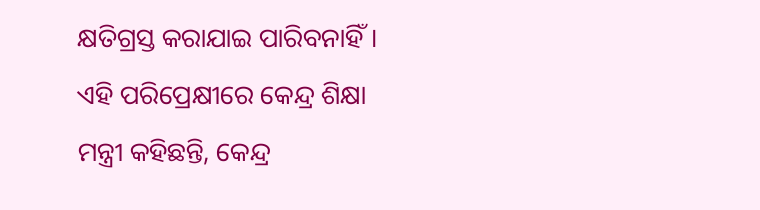କ୍ଷତିଗ୍ରସ୍ତ କରାଯାଇ ପାରିବନାହିଁ। ଏହି ପରିପ୍ରେକ୍ଷୀରେ କେନ୍ଦ୍ର ଶିକ୍ଷା ମନ୍ତ୍ରୀ କହିଛନ୍ତି, କେନ୍ଦ୍ର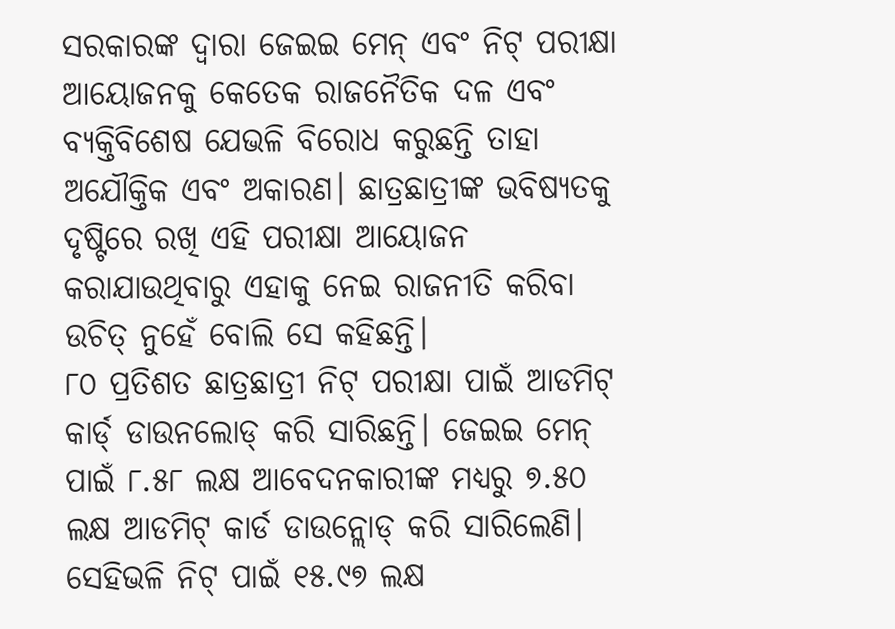ସରକାରଙ୍କ ଦ୍ବାରା ଜେଇଇ ମେନ୍ ଏବଂ ନିଟ୍ ପରୀକ୍ଷା ଆୟୋଜନକୁ କେତେକ ରାଜନୈତିକ ଦଳ ଏବଂ ବ୍ୟକ୍ତିବିଶେଷ ଯେଭଳି ବିରୋଧ କରୁଛନ୍ତି ତାହା ଅଯୌକ୍ତିକ ଏବଂ ଅକାରଣ। ଛାତ୍ରଛାତ୍ରୀଙ୍କ ଭବିଷ୍ୟତକୁ ଦୃଷ୍ଟିରେ ରଖି ଏହି ପରୀକ୍ଷା ଆୟୋଜନ କରାଯାଉଥିବାରୁ ଏହାକୁ ନେଇ ରାଜନୀତି କରିବା ଉଚିତ୍ ନୁହେଁ ବୋଲି ସେ କହିଛନ୍ତି।
୮୦ ପ୍ରତିଶତ ଛାତ୍ରଛାତ୍ରୀ ନିଟ୍ ପରୀକ୍ଷା ପାଇଁ ଆଡମିଟ୍ କାର୍ଡ୍ ଡାଉନଲୋଡ୍ କରି ସାରିଛନ୍ତି। ଜେଇଇ ମେନ୍ ପାଇଁ ୮.୫୮ ଲକ୍ଷ ଆବେଦନକାରୀଙ୍କ ମଧ୍ୟରୁ ୭.୫୦ ଲକ୍ଷ ଆଡମିଟ୍ କାର୍ଡ ଡାଉନ୍ଲୋଡ୍ କରି ସାରିଲେଣି। ସେହିଭଳି ନିଟ୍ ପାଇଁ ୧୫.୯୭ ଲକ୍ଷ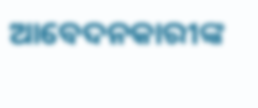ଆବେଦନକାରୀଙ୍କ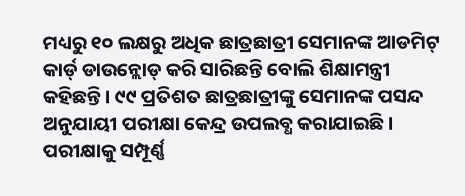ମଧ୍ୟରୁ ୧୦ ଲକ୍ଷରୁ ଅଧିକ ଛାତ୍ରଛାତ୍ରୀ ସେମାନଙ୍କ ଆଡମିଟ୍ କାର୍ଡ୍ ଡାଉନ୍ଲୋଡ୍ କରି ସାରିଛନ୍ତି ବୋଲି ଶିକ୍ଷାମନ୍ତ୍ରୀ କହିଛନ୍ତି। ୯୯ ପ୍ରତିଶତ ଛାତ୍ରଛାତ୍ରୀଙ୍କୁ ସେମାନଙ୍କ ପସନ୍ଦ ଅନୁଯାୟୀ ପରୀକ୍ଷା କେନ୍ଦ୍ର ଉପଲବ୍ଧ କରାଯାଇଛି। ପରୀକ୍ଷାକୁ ସମ୍ପୂର୍ଣ୍ଣ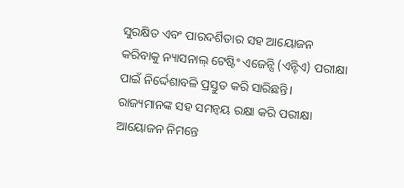ସୁରକ୍ଷିତ ଏବଂ ପାରଦର୍ଶିତାର ସହ ଆୟୋଜନ କରିବାକୁ ନ୍ୟାସନାଲ୍ ଟେଷ୍ଟିଂ ଏଜେନ୍ସି (ଏନ୍ଟିଏ) ପରୀକ୍ଷା ପାଇଁ ନିର୍ଦ୍ଦେଶାବଳି ପ୍ରସ୍ତୁତ କରି ସାରିଛନ୍ତି। ରାଜ୍ୟମାନଙ୍କ ସହ ସମନ୍ବୟ ରକ୍ଷା କରି ପରୀକ୍ଷା ଆୟୋଜନ ନିମନ୍ତେ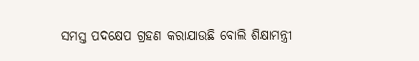ସମସ୍ତ ପଦକ୍ଷେପ ଗ୍ରହଣ କରାଯାଉଛି ବୋଲି ଶିକ୍ଷାମନ୍ତ୍ରୀ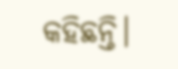କହିଛନ୍ତି।